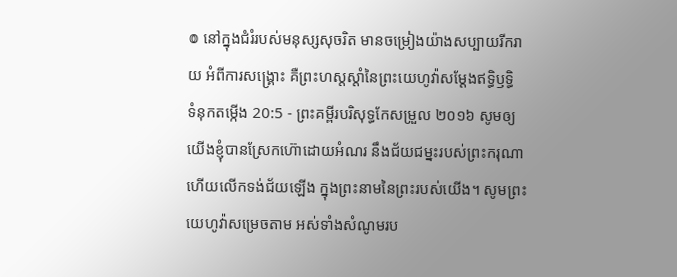៙ នៅក្នុងជំរំរបស់មនុស្សសុចរិត មានចម្រៀងយ៉ាងសប្បាយរីករាយ អំពីការសង្គ្រោះ គឺព្រះហស្តស្តាំនៃព្រះយេហូវ៉ាសម្ដែងឥទ្ធិឫទ្ធិ
ទំនុកតម្កើង 20:5 - ព្រះគម្ពីរបរិសុទ្ធកែសម្រួល ២០១៦ សូមឲ្យយើងខ្ញុំបានស្រែកហ៊ោដោយអំណរ នឹងជ័យជម្នះរបស់ព្រះករុណា ហើយលើកទង់ជ័យឡើង ក្នុងព្រះនាមនៃព្រះរបស់យើង។ សូមព្រះយេហូវ៉ាសម្រេចតាម អស់ទាំងសំណូមរប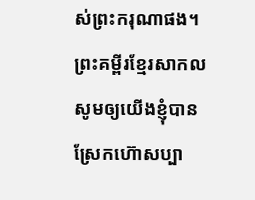ស់ព្រះករុណាផង។ ព្រះគម្ពីរខ្មែរសាកល សូមឲ្យយើងខ្ញុំបានស្រែកហ៊ោសប្បា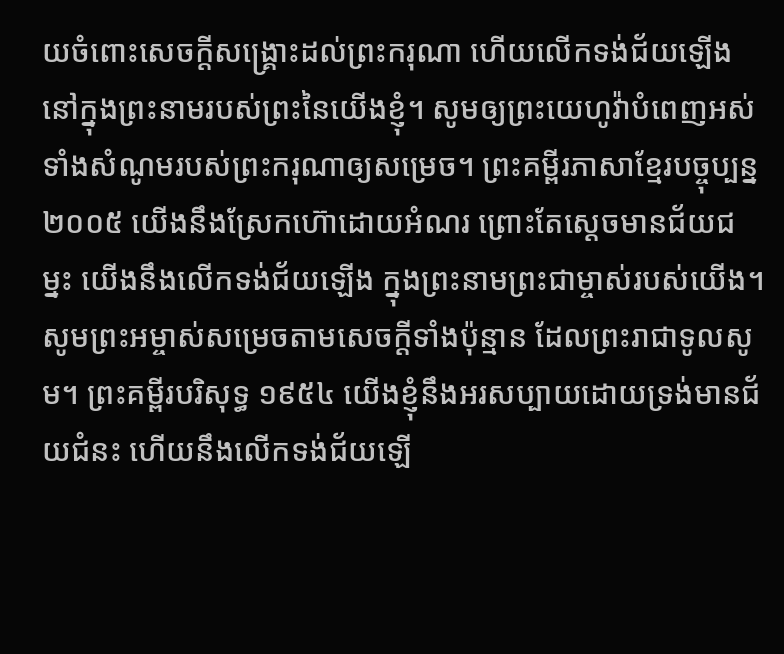យចំពោះសេចក្ដីសង្គ្រោះដល់ព្រះករុណា ហើយលើកទង់ជ័យឡើងនៅក្នុងព្រះនាមរបស់ព្រះនៃយើងខ្ញុំ។ សូមឲ្យព្រះយេហូវ៉ាបំពេញអស់ទាំងសំណូមរបស់ព្រះករុណាឲ្យសម្រេច។ ព្រះគម្ពីរភាសាខ្មែរបច្ចុប្បន្ន ២០០៥ យើងនឹងស្រែកហ៊ោដោយអំណរ ព្រោះតែស្ដេចមានជ័យជម្នះ យើងនឹងលើកទង់ជ័យឡើង ក្នុងព្រះនាមព្រះជាម្ចាស់របស់យើង។ សូមព្រះអម្ចាស់សម្រេចតាមសេចក្ដីទាំងប៉ុន្មាន ដែលព្រះរាជាទូលសូម។ ព្រះគម្ពីរបរិសុទ្ធ ១៩៥៤ យើងខ្ញុំនឹងអរសប្បាយដោយទ្រង់មានជ័យជំនះ ហើយនឹងលើកទង់ជ័យឡើ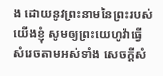ង ដោយនូវព្រះនាមនៃព្រះរបស់យើងខ្ញុំ សូមឲ្យព្រះយេហូវ៉ាធ្វើសំរេចតាមអស់ទាំង សេចក្ដីសំ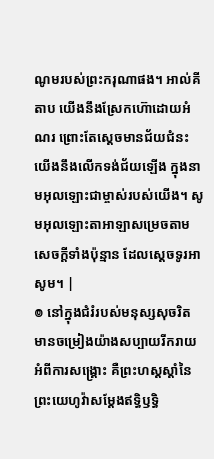ណូមរបស់ព្រះករុណាផង។ អាល់គីតាប យើងនឹងស្រែកហ៊ោដោយអំណរ ព្រោះតែស្ដេចមានជ័យជំនះ យើងនឹងលើកទង់ជ័យឡើង ក្នុងនាមអុលឡោះជាម្ចាស់របស់យើង។ សូមអុលឡោះតាអាឡាសម្រេចតាមសេចក្ដីទាំងប៉ុន្មាន ដែលស្តេចទូរអាសូម។ |
៙ នៅក្នុងជំរំរបស់មនុស្សសុចរិត មានចម្រៀងយ៉ាងសប្បាយរីករាយ អំពីការសង្គ្រោះ គឺព្រះហស្តស្តាំនៃព្រះយេហូវ៉ាសម្ដែងឥទ្ធិឫទ្ធិ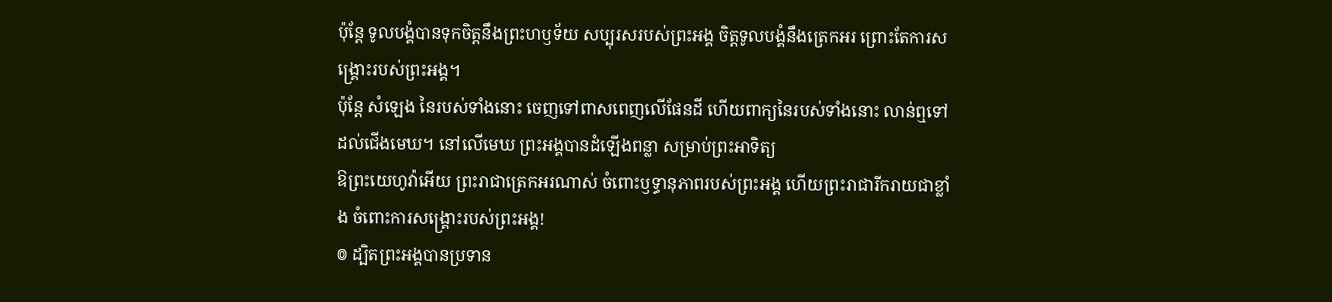ប៉ុន្តែ ទូលបង្គំបានទុកចិត្តនឹងព្រះហឫទ័យ សប្បុរសរបស់ព្រះអង្គ ចិត្តទូលបង្គំនឹងត្រេកអរ ព្រោះតែការសង្គ្រោះរបស់ព្រះអង្គ។
ប៉ុន្តែ សំឡេង នៃរបស់ទាំងនោះ ចេញទៅពាសពេញលើផែនដី ហើយពាក្យនៃរបស់ទាំងនោះ លាន់ឮទៅដល់ជើងមេឃ។ នៅលើមេឃ ព្រះអង្គបានដំឡើងពន្លា សម្រាប់ព្រះអាទិត្យ
ឱព្រះយេហូវ៉ាអើយ ព្រះរាជាត្រេកអរណាស់ ចំពោះឫទ្ធានុភាពរបស់ព្រះអង្គ ហើយព្រះរាជារីករាយជាខ្លាំង ចំពោះការសង្គ្រោះរបស់ព្រះអង្គ!
៙ ដ្បិតព្រះអង្គបានប្រទាន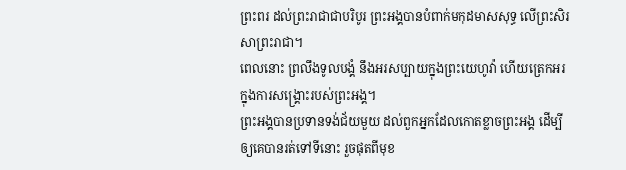ព្រះពរ ដល់ព្រះរាជាជាបរិបូរ ព្រះអង្គបានបំពាក់មកុដមាសសុទ្ធ លើព្រះសិរសាព្រះរាជា។
ពេលនោះ ព្រលឹងទូលបង្គំ នឹងអរសប្បាយក្នុងព្រះយេហូវ៉ា ហើយត្រេកអរក្នុងការសង្គ្រោះរបស់ព្រះអង្គ។
ព្រះអង្គបានប្រទានទង់ជ័យមួយ ដល់ពួកអ្នកដែលកោតខ្លាចព្រះអង្គ ដើម្បីឲ្យគេបានរត់ទៅទីនោះ រួចផុតពីមុខ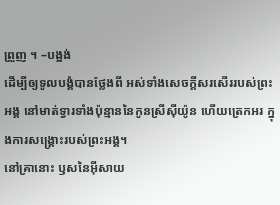ព្រួញ ។ –បង្អង់
ដើម្បីឲ្យទូលបង្គំបានថ្លែងពី អស់ទាំងសេចក្ដីសរសើររបស់ព្រះអង្គ នៅមាត់ទ្វារទាំងប៉ុន្មាននៃកូនស្រីស៊ីយ៉ូន ហើយត្រេកអរ ក្នុងការសង្គ្រោះរបស់ព្រះអង្គ។
នៅគ្រានោះ ឫសនៃអ៊ីសាយ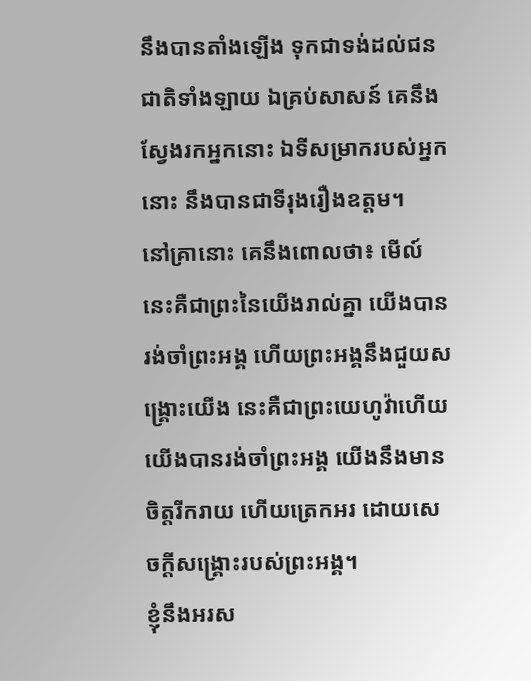នឹងបានតាំងឡើង ទុកជាទង់ដល់ជនជាតិទាំងឡាយ ឯគ្រប់សាសន៍ គេនឹងស្វែងរកអ្នកនោះ ឯទីសម្រាករបស់អ្នកនោះ នឹងបានជាទីរុងរឿងឧត្តម។
នៅគ្រានោះ គេនឹងពោលថា៖ មើល៍ នេះគឺជាព្រះនៃយើងរាល់គ្នា យើងបានរង់ចាំព្រះអង្គ ហើយព្រះអង្គនឹងជួយសង្គ្រោះយើង នេះគឺជាព្រះយេហូវ៉ាហើយ យើងបានរង់ចាំព្រះអង្គ យើងនឹងមានចិត្តរីករាយ ហើយត្រេកអរ ដោយសេចក្ដីសង្គ្រោះរបស់ព្រះអង្គ។
ខ្ញុំនឹងអរស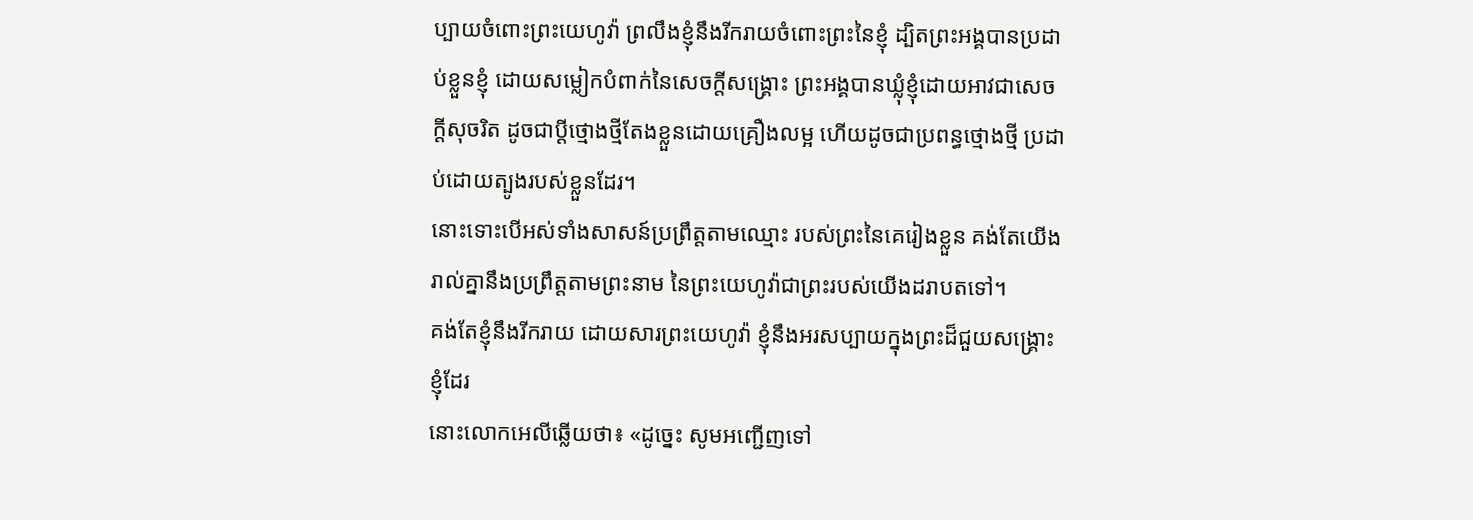ប្បាយចំពោះព្រះយេហូវ៉ា ព្រលឹងខ្ញុំនឹងរីករាយចំពោះព្រះនៃខ្ញុំ ដ្បិតព្រះអង្គបានប្រដាប់ខ្លួនខ្ញុំ ដោយសម្លៀកបំពាក់នៃសេចក្ដីសង្គ្រោះ ព្រះអង្គបានឃ្លុំខ្ញុំដោយអាវជាសេចក្ដីសុចរិត ដូចជាប្តីថ្មោងថ្មីតែងខ្លួនដោយគ្រឿងលម្អ ហើយដូចជាប្រពន្ធថ្មោងថ្មី ប្រដាប់ដោយត្បូងរបស់ខ្លួនដែរ។
នោះទោះបើអស់ទាំងសាសន៍ប្រព្រឹត្តតាមឈ្មោះ របស់ព្រះនៃគេរៀងខ្លួន គង់តែយើងរាល់គ្នានឹងប្រព្រឹត្តតាមព្រះនាម នៃព្រះយេហូវ៉ាជាព្រះរបស់យើងដរាបតទៅ។
គង់តែខ្ញុំនឹងរីករាយ ដោយសារព្រះយេហូវ៉ា ខ្ញុំនឹងអរសប្បាយក្នុងព្រះដ៏ជួយសង្គ្រោះខ្ញុំដែរ
នោះលោកអេលីឆ្លើយថា៖ «ដូច្នេះ សូមអញ្ជើញទៅ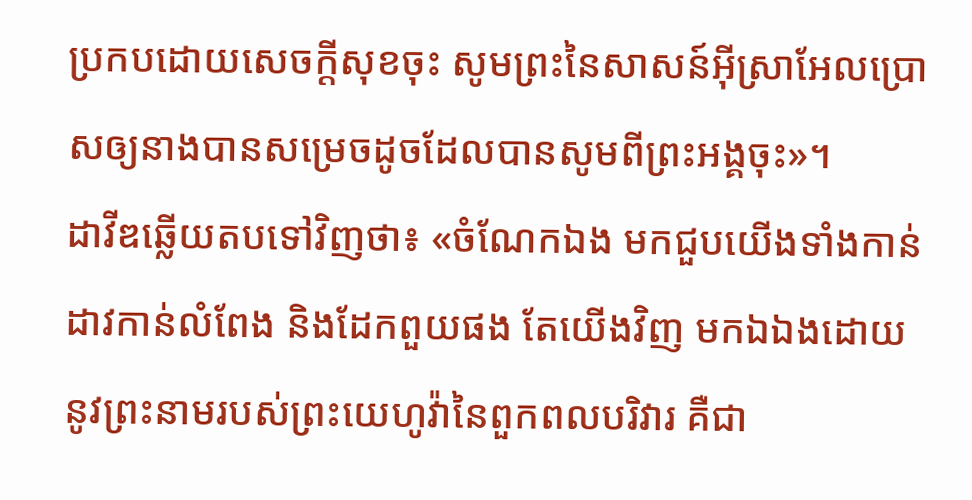ប្រកបដោយសេចក្ដីសុខចុះ សូមព្រះនៃសាសន៍អ៊ីស្រាអែលប្រោសឲ្យនាងបានសម្រេចដូចដែលបានសូមពីព្រះអង្គចុះ»។
ដាវីឌឆ្លើយតបទៅវិញថា៖ «ចំណែកឯង មកជួបយើងទាំងកាន់ដាវកាន់លំពែង និងដែកពួយផង តែយើងវិញ មកឯឯងដោយនូវព្រះនាមរបស់ព្រះយេហូវ៉ានៃពួកពលបរិវារ គឺជា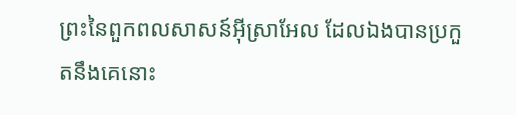ព្រះនៃពួកពលសាសន៍អ៊ីស្រាអែល ដែលឯងបានប្រកួតនឹងគេនោះ